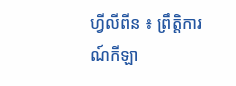ហ្វីលីពីន ៖ ព្រឹត្តិការណ៍កីឡា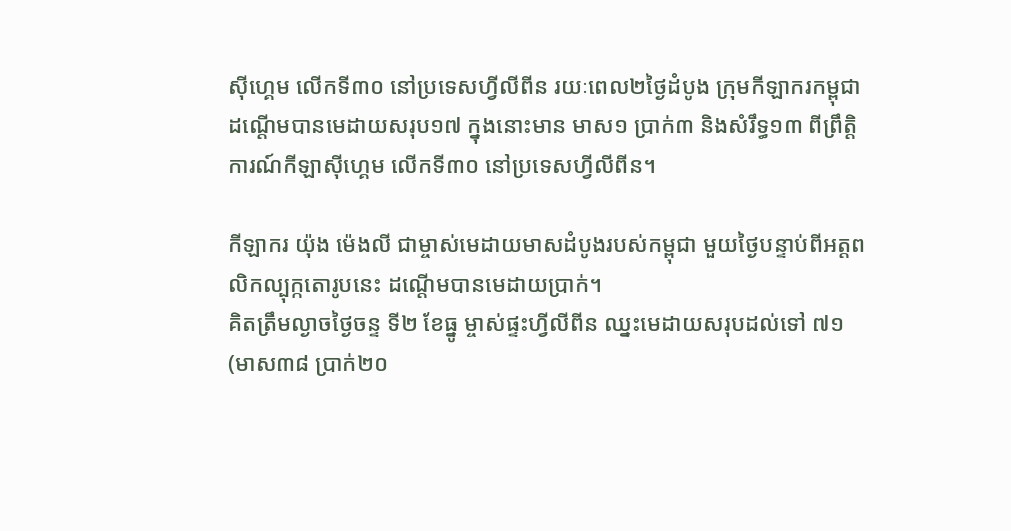ស៊ីហ្គេម លើកទី៣០ នៅប្រទេសហ្វីលីពីន រយៈពេល២ថ្ងៃដំបូង ក្រុមកីឡាករកម្ពុជា ដណ្តើមបានមេដាយសរុប១៧ ក្នុងនោះមាន មាស១ ប្រាក់៣ និងសំរឹទ្ធ១៣ ពីព្រឹត្តិការណ៍កីឡាស៊ីហ្គេម លើកទី៣០ នៅប្រទេសហ្វីលីពីន។

កីឡាករ យ៉ុង ម៉េងលី ជាម្ចាស់មេដាយមាសដំបូងរបស់កម្ពុជា មួយថ្ងៃបន្ទាប់ពីអត្តពលិកល្បុក្កតោរូបនេះ ដណ្តើមបានមេដាយប្រាក់។
គិតត្រឹមល្ងាចថ្ងៃចន្ទ ទី២ ខែធ្នូ ម្ចាស់ផ្ទះហ្វីលីពីន ឈ្នះមេដាយសរុបដល់ទៅ ៧១ (មាស៣៨ ប្រាក់២០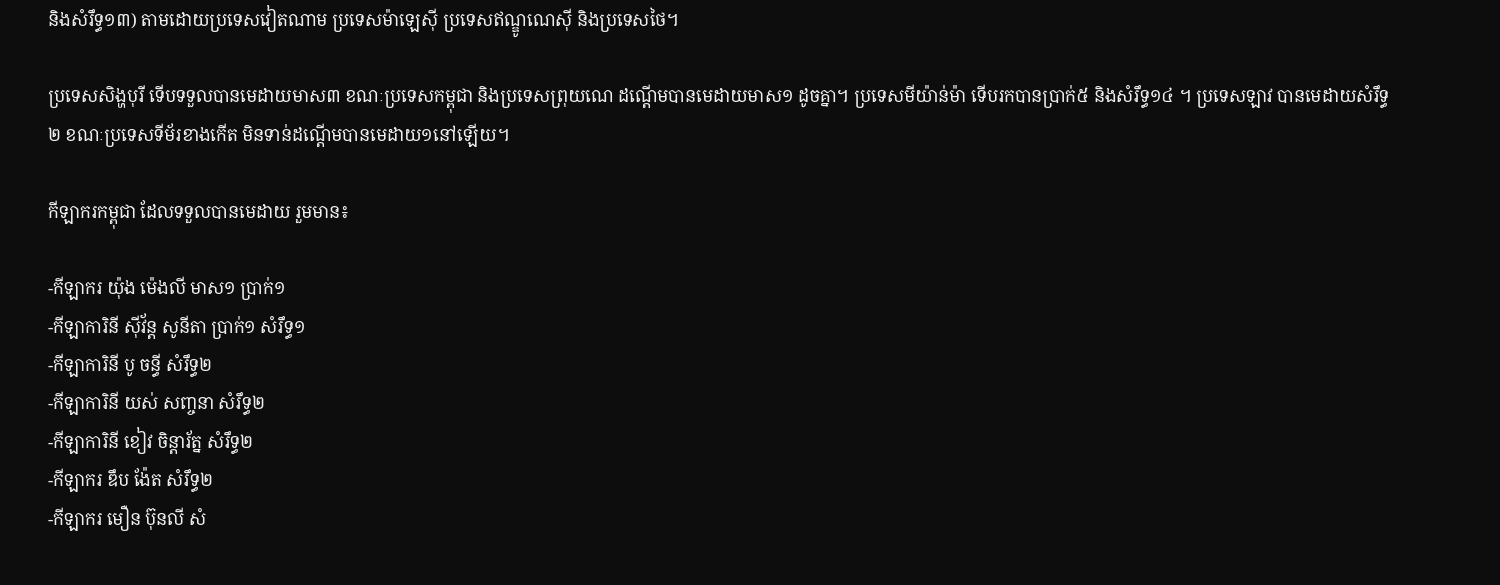និងសំរឹទ្ធ១៣) តាមដោយប្រទេសវៀតណាម ប្រទេសម៉ាឡេស៊ី ប្រទេសឥណ្ឌូណេស៊ី និងប្រទេសថៃ។

ប្រទេសសិង្ហបុរី ទើបទទួលបានមេដាយមាស៣ ខណៈប្រទេសកម្ពុជា និងប្រទេសព្រុយណេ ដណ្ដើមបានមេដាយមាស១ ដូចគ្នា។ ប្រទេសមីយ៉ាន់ម៉ា ទើបរកបានប្រាក់៥ និងសំរឹទ្ធ១៤ ។ ប្រទេសឡាវ បានមេដាយសំរឹទ្ធ២ ខណៈប្រទេសទីម័រខាងកើត មិនទាន់ដណ្ដើមបានមេដាយ១នៅឡើយ។

កីឡាករកម្ពុជា ដែលទទួលបានមេដាយ រួមមាន៖

-កីឡាករ យ៉ុង ម៉េងលី មាស១ ប្រាក់១
-កីឡាការិនី ស៊ីវ័ន្ត សូនីតា ប្រាក់១ សំរឹទ្ធ១
-កីឡាការិនី បូ ចន្ធី សំរឹទ្ធ២
-កីឡាការិនី យស់ សញ្ចនា សំរឹទ្ធ២
-កីឡាការិនី ខៀវ ចិន្តារ័ត្ន សំរឹទ្ធ២
-កីឡាករ ឌឹប ង៉ែត សំរឹទ្ធ២
-កីឡាករ មឿន ប៊ុនលី សំ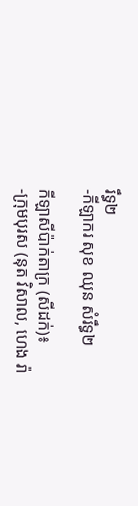រឹទ្ធ២
-កីឡាករ សុខ ឈុន សំរឹទ្ធ២

កីឡាសីប៉ាក់តាក្រ (សីដក់)៖
-ក្រុមបុរស (នុត វិសាល, ហេង រ៉ា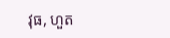វុធ, ហួត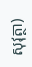សុវុត្ថា)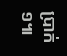ប្រាក់១៕